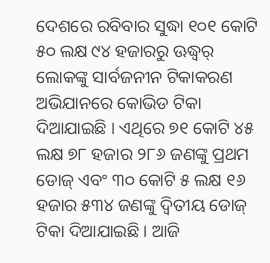ଦେଶରେ ରବିବାର ସୁଦ୍ଧା ୧୦୧ କୋଟି ୫୦ ଲକ୍ଷ ୯୪ ହଜାରରୁ ଊଦ୍ଧ୍ୱର୍ ଲୋକଙ୍କୁ ସାର୍ବଜନୀନ ଟିକାକରଣ ଅଭିଯାନରେ କୋଭିଡ ଟିକା ଦିଆଯାଇଛି । ଏଥିରେ ୭୧ କୋଟି ୪୫ ଲକ୍ଷ ୭୮ ହଜାର ୨୮୬ ଜଣଙ୍କୁ ପ୍ରଥମ ଡୋଜ୍ ଏବଂ ୩୦ କୋଟି ୫ ଲକ୍ଷ ୧୬ ହଜାର ୫୩୪ ଜଣଙ୍କୁ ଦ୍ୱିତୀୟ ଡୋଜ୍ ଟିକା ଦିଆଯାଇଛି । ଆଜି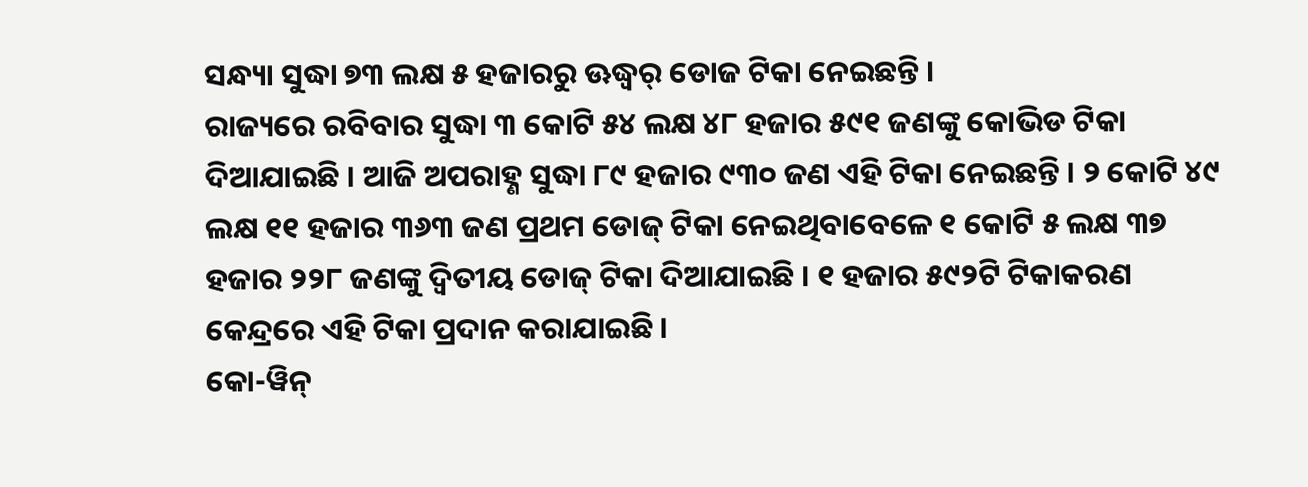ସନ୍ଧ୍ୟା ସୁଦ୍ଧା ୭୩ ଲକ୍ଷ ୫ ହଜାରରୁ ଊଦ୍ଧ୍ୱର୍ ଡୋଜ ଟିକା ନେଇଛନ୍ତି ।
ରାଜ୍ୟରେ ରବିବାର ସୁଦ୍ଧା ୩ କୋଟି ୫୪ ଲକ୍ଷ ୪୮ ହଜାର ୫୯୧ ଜଣଙ୍କୁ କୋଭିଡ ଟିକା ଦିଆଯାଇଛି । ଆଜି ଅପରାହ୍ଣ ସୁଦ୍ଧା ୮୯ ହଜାର ୯୩୦ ଜଣ ଏହି ଟିକା ନେଇଛନ୍ତି । ୨ କୋଟି ୪୯ ଲକ୍ଷ ୧୧ ହଜାର ୩୬୩ ଜଣ ପ୍ରଥମ ଡୋଜ୍ ଟିକା ନେଇଥିବାବେଳେ ୧ କୋଟି ୫ ଲକ୍ଷ ୩୭ ହଜାର ୨୨୮ ଜଣଙ୍କୁ ଦ୍ୱିତୀୟ ଡୋଜ୍ ଟିକା ଦିଆଯାଇଛି । ୧ ହଜାର ୫୯୨ଟି ଟିକାକରଣ କେନ୍ଦ୍ରରେ ଏହି ଟିକା ପ୍ରଦାନ କରାଯାଇଛି ।
କୋ-ୱିନ୍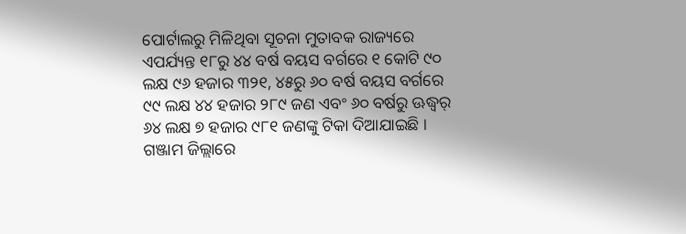ପୋର୍ଟାଲରୁ ମିଳିଥିବା ସୂଚନା ମୁତାବକ ରାଜ୍ୟରେ ଏପର୍ଯ୍ୟନ୍ତ ୧୮ରୁ ୪୪ ବର୍ଷ ବୟସ ବର୍ଗରେ ୧ କୋଟି ୯୦ ଲକ୍ଷ ୯୬ ହଜାର ୩୨୧, ୪୫ରୁ ୬୦ ବର୍ଷ ବୟସ ବର୍ଗରେ ୯୯ ଲକ୍ଷ ୪୪ ହଜାର ୨୮୯ ଜଣ ଏବଂ ୬୦ ବର୍ଷରୁ ଊଦ୍ଧ୍ୱର୍ ୬୪ ଲକ୍ଷ ୭ ହଜାର ୯୮୧ ଜଣଙ୍କୁ ଟିକା ଦିଆଯାଇଛି ।
ଗଞ୍ଜାମ ଜିଲ୍ଲାରେ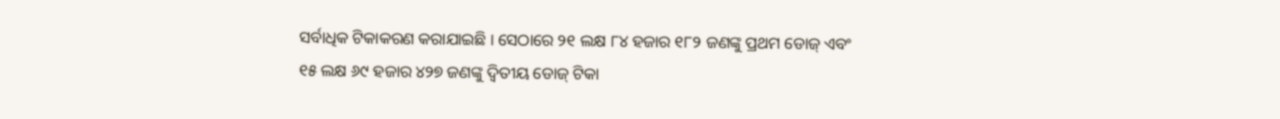ସର୍ବାଧିକ ଟିକାକରଣ କରାଯାଇଛି । ସେଠାରେ ୨୧ ଲକ୍ଷ ୮୪ ହଜାର ୧୮୨ ଜଣଙ୍କୁ ପ୍ରଥମ ଡୋଜ୍ ଏବଂ ୧୫ ଲକ୍ଷ ୬୯ ହଜାର ୪୨୭ ଜଣଙ୍କୁ ଦ୍ୱିତୀୟ ଡୋଜ୍ ଟିକା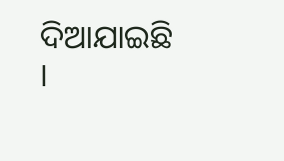ଦିଆଯାଇଛି ।